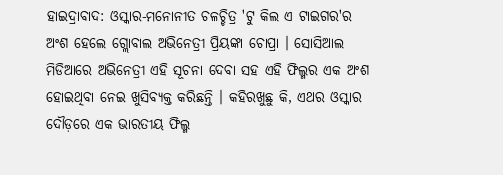ହାଇଦ୍ରାବାଦ: ଓସ୍କାର-ମନୋନୀତ ଚଳଚ୍ଚିତ୍ର 'ଟୁ କିଲ ଏ ଟାଇଗର'ର ଅଂଶ ହେଲେ ଗ୍ଲୋବାଲ ଅଭିନେତ୍ରୀ ପ୍ରିୟଙ୍କା ଚୋପ୍ରା । ସୋସିଆଲ ମିଡିଆରେ ଅଭିନେତ୍ରୀ ଏହି ସୂଚନା ଦେବା ସହ ଏହି ଫିଲ୍ମର ଏକ ଅଂଶ ହୋଇଥିବା ନେଇ ଖୁସିବ୍ୟକ୍ତ କରିଛନ୍ତି । କହିରଖୁଛୁ କି, ଏଥର ଓସ୍କାର ଦୌଡ଼ରେ ଏକ ଭାରତୀୟ ଫିଲ୍ମ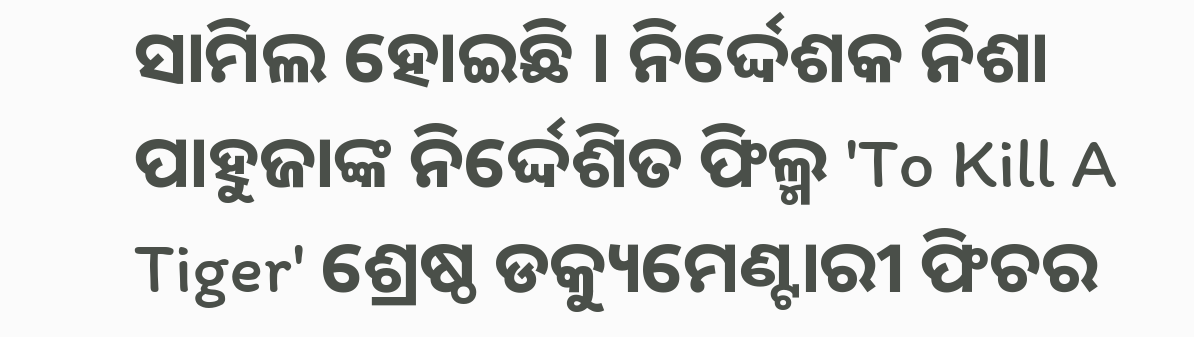ସାମିଲ ହୋଇଛି । ନିର୍ଦ୍ଦେଶକ ନିଶା ପାହୁଜାଙ୍କ ନିର୍ଦ୍ଦେଶିତ ଫିଲ୍ମ 'To Kill A Tiger' ଶ୍ରେଷ୍ଠ ଡକ୍ୟୁମେଣ୍ଟାରୀ ଫିଚର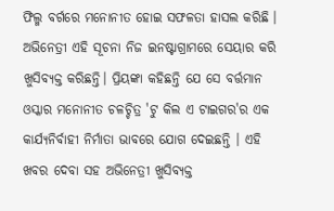ଫିଲ୍ମ ବର୍ଗରେ ମନୋନୀତ ହୋଇ ସଫଳତା ହାସଲ କରିଛି ।
ଅଭିନେତ୍ରୀ ଏହି ସୂଚନା ନିଜ ଇନଷ୍ଟାଗ୍ରାମରେ ସେୟାର କରି ଖୁସିବ୍ୟକ୍ତ କରିଛନ୍ତି। ପ୍ରିୟଙ୍କା କହିଛନ୍ତି ଯେ ସେ ବର୍ତ୍ତମାନ ଓସ୍କାର ମନୋନୀତ ଚଳଚ୍ଚିତ୍ର 'ଟୁ କିଲ ଏ ଟାଇଗର'ର ଏକ କାର୍ଯ୍ୟନିର୍ବାହୀ ନିର୍ମାତା ଭାବରେ ଯୋଗ ଦେଇଛନ୍ତି । ଏହି ଖବର ଦେବା ସହ ଅଭିନେତ୍ରୀ ଖୁସିବ୍ୟକ୍ତ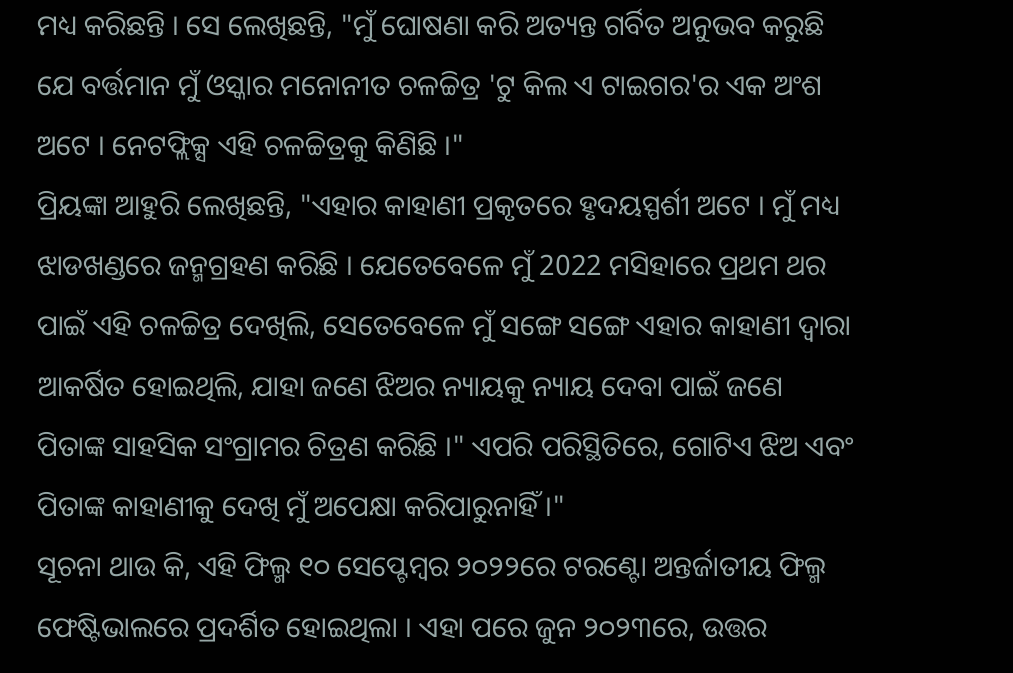ମଧ୍ୟ କରିଛନ୍ତି । ସେ ଲେଖିଛନ୍ତି, "ମୁଁ ଘୋଷଣା କରି ଅତ୍ୟନ୍ତ ଗର୍ବିତ ଅନୁଭବ କରୁଛି ଯେ ବର୍ତ୍ତମାନ ମୁଁ ଓସ୍କାର ମନୋନୀତ ଚଳଚ୍ଚିତ୍ର 'ଟୁ କିଲ ଏ ଟାଇଗର'ର ଏକ ଅଂଶ ଅଟେ । ନେଟଫ୍ଲିକ୍ସ ଏହି ଚଳଚ୍ଚିତ୍ରକୁ କିଣିଛି ।"
ପ୍ରିୟଙ୍କା ଆହୁରି ଲେଖିଛନ୍ତି, "ଏହାର କାହାଣୀ ପ୍ରକୃତରେ ହୃଦୟସ୍ପର୍ଶୀ ଅଟେ । ମୁଁ ମଧ୍ୟ ଝାଡଖଣ୍ଡରେ ଜନ୍ମଗ୍ରହଣ କରିଛି । ଯେତେବେଳେ ମୁଁ 2022 ମସିହାରେ ପ୍ରଥମ ଥର ପାଇଁ ଏହି ଚଳଚ୍ଚିତ୍ର ଦେଖିଲି, ସେତେବେଳେ ମୁଁ ସଙ୍ଗେ ସଙ୍ଗେ ଏହାର କାହାଣୀ ଦ୍ୱାରା ଆକର୍ଷିତ ହୋଇଥିଲି, ଯାହା ଜଣେ ଝିଅର ନ୍ୟାୟକୁ ନ୍ୟାୟ ଦେବା ପାଇଁ ଜଣେ ପିତାଙ୍କ ସାହସିକ ସଂଗ୍ରାମର ଚିତ୍ରଣ କରିଛି ।" ଏପରି ପରିସ୍ଥିତିରେ, ଗୋଟିଏ ଝିଅ ଏବଂ ପିତାଙ୍କ କାହାଣୀକୁ ଦେଖି ମୁଁ ଅପେକ୍ଷା କରିପାରୁନାହିଁ ।"
ସୂଚନା ଥାଉ କି, ଏହି ଫିଲ୍ମ ୧୦ ସେପ୍ଟେମ୍ବର ୨୦୨୨ରେ ଟରଣ୍ଟୋ ଅନ୍ତର୍ଜାତୀୟ ଫିଲ୍ମ ଫେଷ୍ଟିଭାଲରେ ପ୍ରଦର୍ଶିତ ହୋଇଥିଲା । ଏହା ପରେ ଜୁନ ୨୦୨୩ରେ, ଉତ୍ତର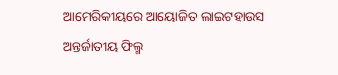ଆମେରିକୀୟରେ ଆୟୋଜିତ ଲାଇଟହାଉସ ଅନ୍ତର୍ଜାତୀୟ ଫିଲ୍ମ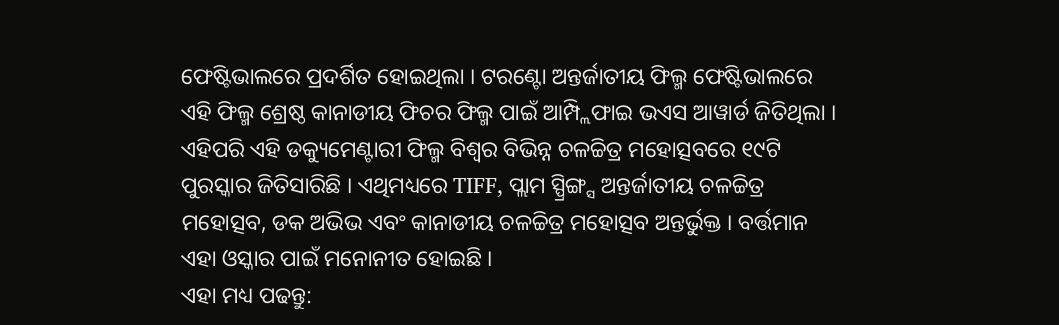ଫେଷ୍ଟିଭାଲରେ ପ୍ରଦର୍ଶିତ ହୋଇଥିଲା । ଟରଣ୍ଟୋ ଅନ୍ତର୍ଜାତୀୟ ଫିଲ୍ମ ଫେଷ୍ଟିଭାଲରେ ଏହି ଫିଲ୍ମ ଶ୍ରେଷ୍ଠ କାନାଡୀୟ ଫିଚର ଫିଲ୍ମ ପାଇଁ ଆମ୍ପ୍ଲିଫାଇ ଭଏସ ଆୱାର୍ଡ ଜିତିଥିଲା । ଏହିପରି ଏହି ଡକ୍ୟୁମେଣ୍ଟାରୀ ଫିଲ୍ମ ବିଶ୍ବର ବିଭିନ୍ନ ଚଳଚ୍ଚିତ୍ର ମହୋତ୍ସବରେ ୧୯ଟି ପୁରସ୍କାର ଜିତିସାରିଛି । ଏଥିମଧ୍ୟରେ TIFF, ପ୍ଲାମ ସ୍ପ୍ରିଙ୍ଗ୍ସ ଅନ୍ତର୍ଜାତୀୟ ଚଳଚ୍ଚିତ୍ର ମହୋତ୍ସବ, ଡକ ଅଭିଭ ଏବଂ କାନାଡୀୟ ଚଳଚ୍ଚିତ୍ର ମହୋତ୍ସବ ଅନ୍ତର୍ଭୁକ୍ତ । ବର୍ତ୍ତମାନ ଏହା ଓସ୍କାର ପାଇଁ ମନୋନୀତ ହୋଇଛି ।
ଏହା ମଧ୍ୟ ପଢନ୍ତୁ: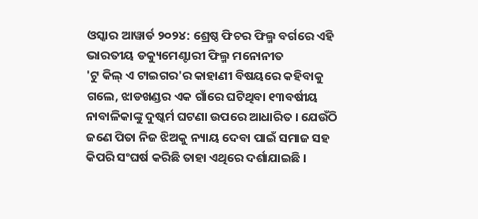ଓସ୍କାର ଆୱାର୍ଡ ୨୦୨୪: ଶ୍ରେଷ୍ଠ ଫିଚର ଫିଲ୍ମ ବର୍ଗରେ ଏହି ଭାରତୀୟ ଡକ୍ୟୁମେଣ୍ଟାରୀ ଫିଲ୍ମ ମନୋନୀତ
'ଟୁ କିଲ୍ ଏ ଟାଇଗର'ର କାହାଣୀ ବିଷୟରେ କହିବାକୁ ଗଲେ, ଝାଡଖଣ୍ଡର ଏକ ଗାଁରେ ଘଟିଥିବା ୧୩ବର୍ଷୀୟ ନାବାଳିକାଙ୍କୁ ଦୁଷ୍କର୍ମ ଘଟଣା ଉପରେ ଆଧାରିତ । ଯେଉଁଠି ଜଣେ ପିତା ନିଜ ଝିଅକୁ ନ୍ୟାୟ ଦେବା ପାଇଁ ସମାଜ ସହ କିପରି ସଂଘର୍ଷ କରିଛି ତାହା ଏଥିରେ ଦର୍ଶାଯାଇଛି ।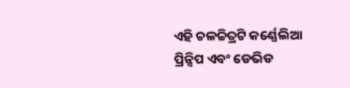ଏହି ଚଳଚ୍ଚିତ୍ରଟି କର୍ଣ୍ଣେଲିଆ ପ୍ରିନ୍ସିପ ଏବଂ ଡେଭିଡ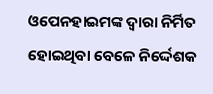ଓପେନହାଇମଙ୍କ ଦ୍ବାରା ନିର୍ମିତ ହୋଇଥିବା ବେଳେ ନିର୍ଦ୍ଦେଶକ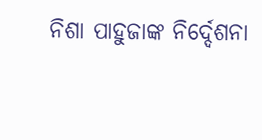ନିଶା ପାହୁଜାଙ୍କ ନିର୍ଦ୍ଦେଶନା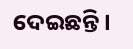ଦେଇଛନ୍ତି ।